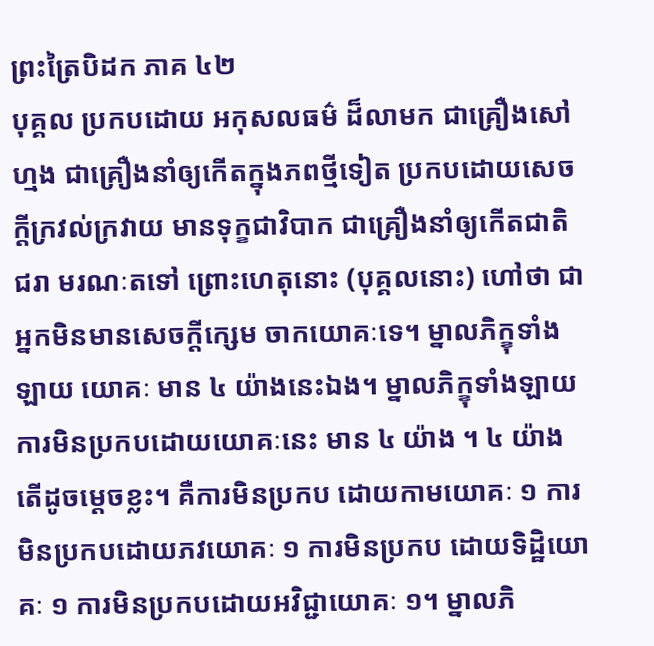ព្រះត្រៃបិដក ភាគ ៤២
បុគ្គល ប្រកបដោយ អកុសលធម៌ ដ៏លាមក ជាគ្រឿងសៅហ្មង ជាគ្រឿងនាំឲ្យកើតក្នុងភពថ្មីទៀត ប្រកបដោយសេចក្តីក្រវល់ក្រវាយ មានទុក្ខជាវិបាក ជាគ្រឿងនាំឲ្យកើតជាតិ ជរា មរណៈតទៅ ព្រោះហេតុនោះ (បុគ្គលនោះ) ហៅថា ជាអ្នកមិនមានសេចក្តីក្សេម ចាកយោគៈទេ។ ម្នាលភិក្ខុទាំងឡាយ យោគៈ មាន ៤ យ៉ាងនេះឯង។ ម្នាលភិក្ខុទាំងឡាយ ការមិនប្រកបដោយយោគៈនេះ មាន ៤ យ៉ាង ។ ៤ យ៉ាង តើដូចម្តេចខ្លះ។ គឺការមិនប្រកប ដោយកាមយោគៈ ១ ការមិនប្រកបដោយភវយោគៈ ១ ការមិនប្រកប ដោយទិដ្ឋិយោគៈ ១ ការមិនប្រកបដោយអវិជ្ជាយោគៈ ១។ ម្នាលភិ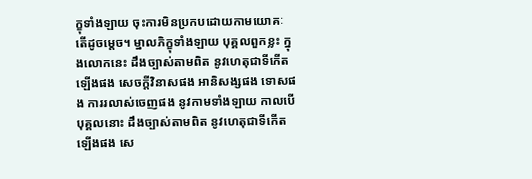ក្ខុទាំងឡាយ ចុះការមិនប្រកបដោយកាមយោគៈ តើដូចម្តេច។ ម្នាលភិក្ខុទាំងឡាយ បុគ្គលពួកខ្លះ ក្នុងលោកនេះ ដឹងច្បាស់តាមពិត នូវហេតុជាទីកើតឡើងផង សេចក្តីវិនាសផង អានិសង្សផង ទោសផង ការរលាស់ចេញផង នូវកាមទាំងឡាយ កាលបើបុគ្គលនោះ ដឹងច្បាស់តាមពិត នូវហេតុជាទីកើតឡើងផង សេ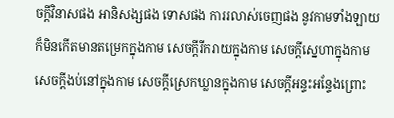ចក្តីវិនាសផង អានិសង្សផង ទោសផង ការរលាស់ចេញផង នូវកាមទាំងឡាយ ក៏មិនកើតមានតម្រេកក្នុងកាម សេចក្តីរីករាយក្នុងកាម សេចក្តីសេ្នហាក្នុងកាម សេចក្តីងប់នៅក្នុងកាម សេចក្តីស្រេកឃ្លានក្នុងកាម សេចក្តីអន្ទះអន្ទែងព្រោះ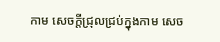កាម សេចក្តីជ្រុលជ្រប់ក្នុងកាម សេច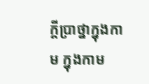ក្តីប្រាថ្នាក្នុងកាម ក្នុងកាម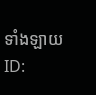ទាំងឡាយ
ID: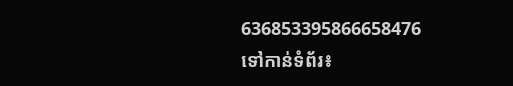636853395866658476
ទៅកាន់ទំព័រ៖